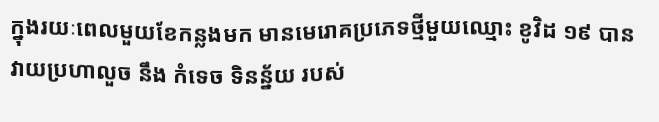ក្នុងរយៈពេលមួយខែកន្លងមក មានមេរោគប្រភេទថ្មីមួយឈ្មោះ ខូវិដ ១៩ បានវាយប្រហាលួច នឹង កំទេច ទិនន្ន័យ របស់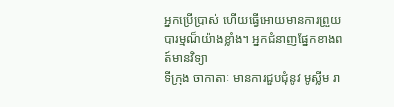អ្នកប្រើប្រាស់ ហើយធ្វើអោយមានការព្រួយបារម្មណ៏យ៉ាងខ្លាំង។ អ្នកជំនាញផ្នែកខាងពត៍មានវិទ្យា
ទីក្រុង ចាកាតាៈ មានការជួបជំុនូវ មូស្លីម រា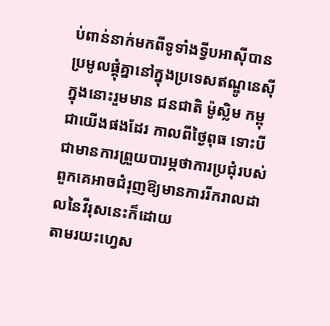ប់ពាន់នាក់មកពីទូទាំងទ្វីបអាស៊ីបានប្រមូលផ្តុំគ្នានៅក្នុងប្រទេសឥណ្ឌូនេស៊ី ក្នុងនោះរួមមាន ជនជាតិ ម៉ូស្លិម កម្ពុជាយើងផងដែរ កាលពីថ្ងៃពុធ ទោះបីជាមានការព្រួយបារម្ភថាការប្រជុំរបស់ពួកគេអាចជំរុញឱ្យមានការរីករាលដាលនៃវីរុសនេះក៏ដោយ
តាមរយះហ្វេស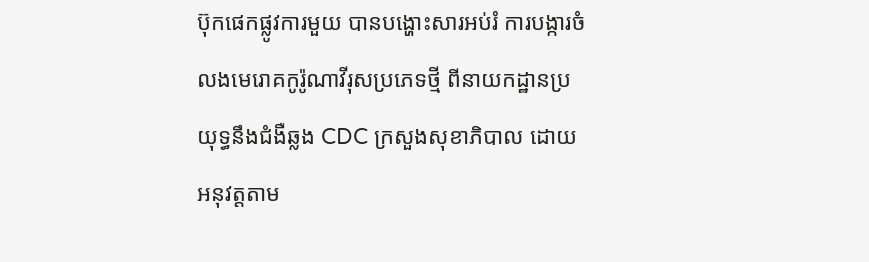ប៊ុកផេកផ្លូវការមួយ បានបង្ហោះសារអប់រំ ការបង្ការចំលងមេរោគកូរ៉ូណាវីរុសប្រភេទថ្មី ពីនាយកដ្ឋានប្រយុទ្ធនឹងជំងឺឆ្លង CDC ក្រសួងសុខាភិបាល ដោយអនុវត្តតាម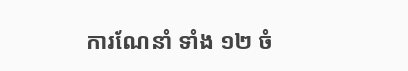ការណែនាំ ទាំង ១២ ចំ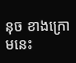នុច ខាងក្រោមនេះ